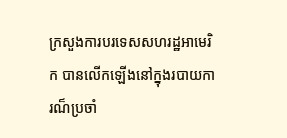ក្រសួងការបរទេសសហរដ្ឋអាមេរិក បានលើកឡើងនៅក្នុងរបាយការណ៏ប្រចាំ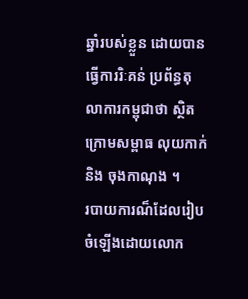ឆ្នាំរបស់ខ្លួន ដោយបានធ្វើការរិៈគន់ ប្រព័ន្ធតុលាការកម្ពុជាថា ស្ថិតក្រោមសម្ពាធ លុយកាក់និង ចុងកាណុង ។
របាយការណ៏ដែលរៀបចំឡើងដោយលោក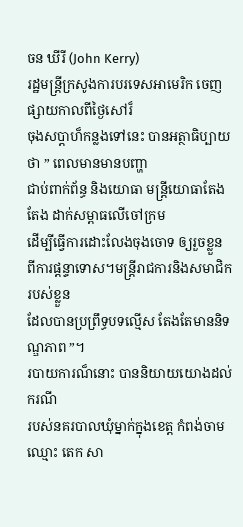ចន ឃីរី (John Kerry)
រដ្ឋមន្ត្រីក្រសូងការបរទេសអាមេរិក ចេញផ្សាយកាលពីថ្ងៃសៅរ៏
ចុងសប្ដាហ៏កន្លងទៅនេះ បានអត្ថាធិប្បាយថា ” ពេលមានមានបញ្ហា
ជាប់ពាក់ព័ន្ធ និងយោធា មន្ត្រីយោធាតែងតែង ដាក់សម្ពាធលើចៅក្រម
ដើម្បីធ្វើការដោះលែងចុងចោទ ឲ្យរួចខ្លួន
ពីការផ្ដន្ទាទោស។មន្រ្តីរាជការនិងសមាជិករបស់ខ្លួន
ដែលបានប្រព្រឹទ្ធបទល្មើស តែងតែមាននិទណ្ឌភាព ”។
របាយការណ៏នោះ បាននិយាយយោងដល់ករណី
របស់នគរបាលឃុំម្នាក់ក្នុងខេត្ត កំពង់ចាម ឈ្មោះ តេក សា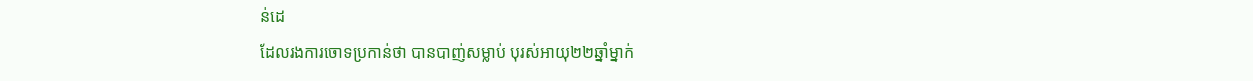ន់ដេ
ដែលរងការចោទប្រកាន់ថា បានបាញ់សម្លាប់ បុរស់អាយុ២២ឆ្នាំម្នាក់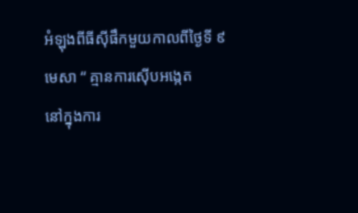អំឡុងពីធីស៊ីផឹកមួយកាលពីថ្ងៃទី ៩ មេសា “ គ្មានការស៊ើបអង្កេត
នៅក្នុងការ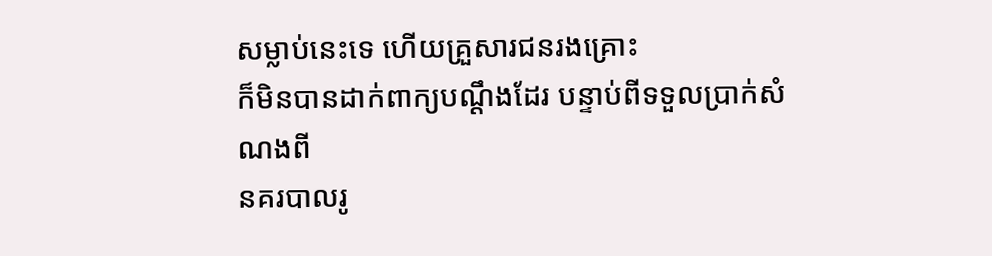សម្លាប់នេះទេ ហើយគ្រួសារជនរងគ្រោះ
ក៏មិនបានដាក់ពាក្យបណ្ដឹងដែរ បន្ទាប់ពីទទួលប្រាក់សំណងពី
នគរបាលរូ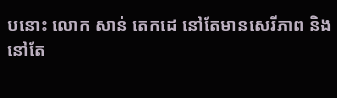បនោះ លោក សាន់ តេកដេ នៅតែមានសេរីភាព និង
នៅតែ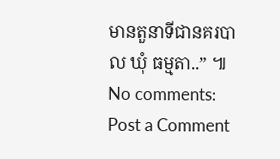មានតួនាទីជានគរបាល ឃុំ ធម្មតា..” ៕
No comments:
Post a Comment